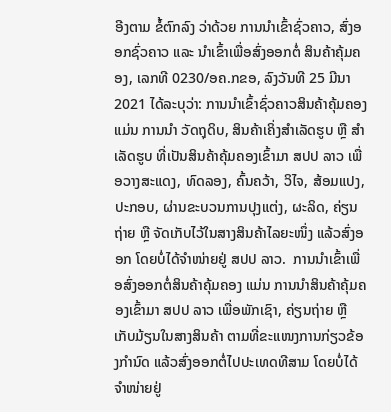ອີງຕາມ ຂໍ້ຕົກລົງ ວ່າດ້ວຍ ການນໍາເຂົ້າຊົ່ວຄາວ, ສົ່ງອອກຊົ່ວຄາວ ແລະ ນໍາເຂົ້າເພື່ອສົ່ງອອກຕໍ່ ສິນຄ້າຄຸ້ມຄອງ, ເລກທີ 0230/ອຄ.ກຂອ, ລົງວັນທີ 25 ມີນາ 2021 ໄດ້ລະບຸວ່າ: ການນຳເຂົ້າຊົ່ວຄາວສິນຄ້າຄຸ້ມຄອງ ແມ່ນ ການນຳ ວັດຖຸດິບ, ສິນຄ້າເຄິ່ງສໍາເລັດຮູບ ຫຼື ສໍາເລັດຮູບ ທີ່ເປັນສິນຄ້າຄຸ້ມຄອງເຂົ້າມາ ສປປ ລາວ ເພື່ອວາງສະແດງ, ທົດລອງ, ຄົ້ນຄວ້າ, ວິໄຈ, ສ້ອມແປງ, ປະກອບ, ຜ່ານຂະບວນການປຸງແຕ່ງ, ຜະລິດ, ຄ່ຽນຖ່າຍ ຫຼື ຈັດເກັບໄວ້ໃນສາງສິນຄ້າໄລຍະໜຶ່ງ ແລ້ວສົ່ງອອກ ໂດຍບໍ່ໄດ້ຈຳໜ່າຍຢູ່ ສປປ ລາວ.  ການນຳເຂົ້າເພື່ອສົ່ງອອກຕໍ່ສິນຄ້າຄຸ້ມຄອງ ແມ່ນ ການນໍາສິນຄ້າຄຸ້ມຄອງເຂົ້າມາ ສປປ ລາວ ເພື່ອພັກເຊົາ, ຄ່ຽນຖ່າຍ ຫຼື ເກັບມ້ຽນໃນສາງສິນຄ້າ ຕາມທີ່ຂະແໜງການກ່ຽວຂ້ອງກຳນົດ ແລ້ວສົ່ງອອກຕໍ່ໄປປະເທດທີສາມ ໂດຍບໍ່ໄດ້ຈໍາໜ່າຍຢູ່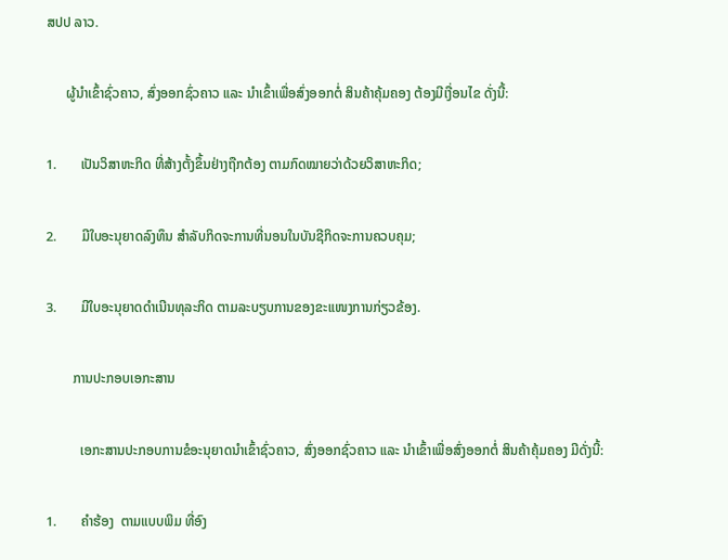ສປປ ລາວ.

      ຜູ້ນຳເຂົ້າຊົ່ວຄາວ, ສົ່ງອອກຊົ່ວຄາວ ແລະ ນໍາເຂົ້າເພື່ອສົ່ງອອກຕໍ່ ສິນຄ້າຄຸ້ມຄອງ ຕ້ອງມີເງື່ອນໄຂ ດັ່ງນີ້:

1.       ເປັນວິສາຫະກິດ ທີ່ສ້າງຕັ້ງຂຶ້ນຢ່າງຖືກຕ້ອງ ຕາມກົດໝາຍວ່າດ້ວຍວິສາຫະກິດ;

2.       ມີໃບອະນຸຍາດລົງທຶນ ສຳລັບກິດຈະການທີ່ນອນໃນບັນຊີກິດຈະການຄວບຄຸມ;

3.       ມີໃບອະນຸຍາດດຳເນີນທຸລະກິດ ຕາມລະບຽບການຂອງຂະແໜງການກ່ຽວຂ້ອງ.

        ການປະກອບເອກະສານ

          ເອກະສານປະກອບການຂໍອະນຸຍາດນໍາເຂົ້າຊົ່ວຄາວ, ສົ່ງອອກຊົ່ວຄາວ ແລະ ນໍາເຂົ້າເພື່ອສົ່ງອອກຕໍ່ ສິນຄ້າຄຸ້ມຄອງ ມີດັ່ງນີ້:

1.       ຄໍາຮ້ອງ  ຕາມແບບພິມ ທີ່ອົງ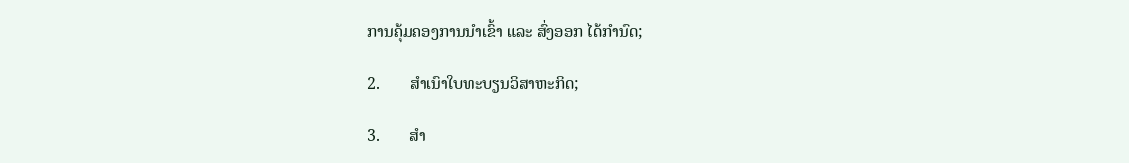ການຄຸ້ມຄອງການນຳເຂົ້າ ແລະ ສົ່ງອອກ ໄດ້ກຳນົດ;

2.       ສໍາເນົາໃບທະບຽນວິສາຫະກິດ;

3.       ສໍາ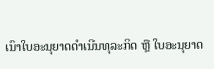ເນົາໃບອະນຸຍາດດໍາເນີນທຸລະກິດ ຫຼື ໃບອະນຸຍາດ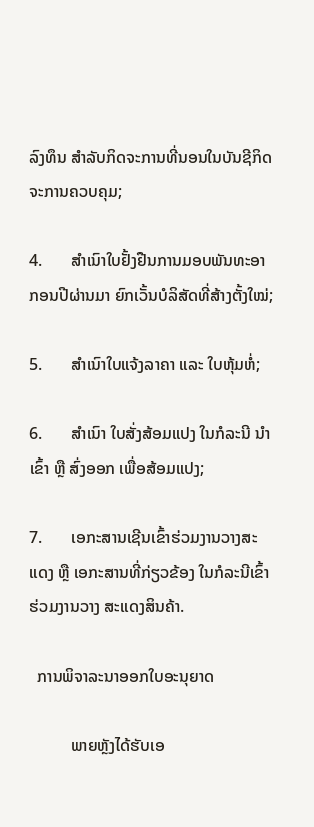ລົງທຶນ ສໍາລັບກິດຈະການທີ່ນອນໃນບັນຊີກິດຈະການຄວບຄຸມ;

4.       ສໍາເນົາໃບຢັ້ງຢືນການມອບພັນທະອາກອນປີຜ່ານມາ ຍົກເວັ້ນບໍລິສັດທີ່ສ້າງຕັ້ງໃໝ່;

5.       ສໍາເນົາໃບແຈ້ງລາຄາ ແລະ ໃບຫຸ້ມຫໍ່;

6.       ສຳເນົາ ໃບສັ່ງສ້ອມແປງ ໃນກໍລະນີ ນຳເຂົ້າ ຫຼື ສົ່ງອອກ ເພື່ອສ້ອມແປງ;

7.       ເອກະສານເຊີນເຂົ້າຮ່ວມງານວາງສະແດງ ຫຼື ເອກະສານທີ່ກ່ຽວຂ້ອງ ໃນກໍລະນີເຂົ້າຮ່ວມງານວາງ ສະແດງສິນຄ້າ.

  ການພິຈາລະນາອອກໃບອະນຸຍາດ

          ພາຍຫຼັງໄດ້ຮັບເອ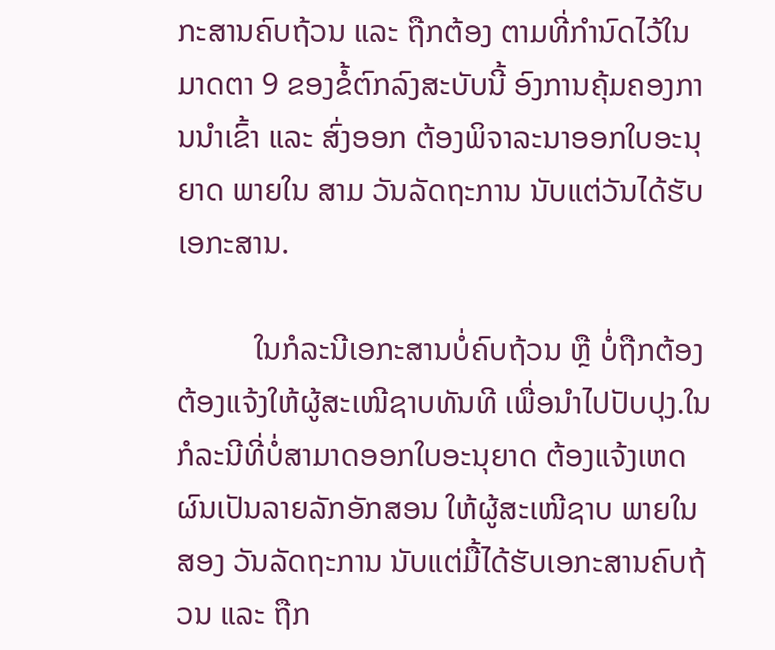ກະສານຄົບຖ້ວນ ແລະ ຖືກຕ້ອງ ຕາມທີ່ກຳນົດໄວ້ໃນມາດຕາ 9 ຂອງຂໍ້ຕົກລົງສະບັບນີ້ ອົງການຄຸ້ມຄອງການນຳເຂົ້າ ແລະ ສົ່ງອອກ ຕ້ອງພິຈາລະນາອອກໃບອະນຸຍາດ ພາຍໃນ ສາມ ວັນລັດຖະການ ນັບແຕ່ວັນໄດ້ຮັບເອກະສານ.

          ໃນກໍລະນີເອກະສານບໍ່ຄົບຖ້ວນ ຫຼື ບໍ່ຖືກຕ້ອງ ຕ້ອງແຈ້ງໃຫ້ຜູ້ສະເໜີຊາບທັນທີ ເພື່ອນຳໄປປັບປຸງ.ໃນກໍລະນີທີ່ບໍ່ສາມາດອອກໃບອະນຸຍາດ ຕ້ອງແຈ້ງເຫດຜົນເປັນລາຍລັກອັກສອນ ໃຫ້ຜູ້ສະເໜີຊາບ ພາຍໃນ ສອງ ວັນລັດຖະການ ນັບແຕ່ມື້ໄດ້ຮັບເອກະສານຄົບຖ້ວນ ແລະ ຖືກ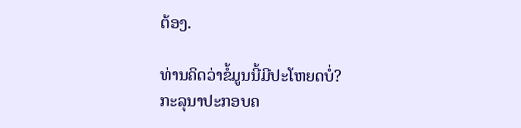ຕ້ອງ.

ທ່ານຄິດວ່າຂໍ້ມູນນີ້ມີປະໂຫຍດບໍ່?
ກະລຸນາປະກອບຄ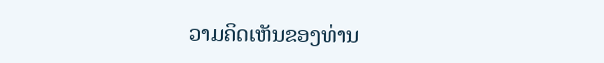ວາມຄິດເຫັນຂອງທ່ານ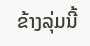ຂ້າງລຸ່ມນີ້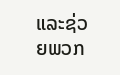ແລະຊ່ວຍພວກ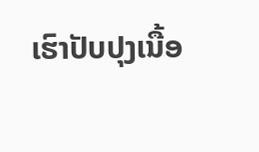ເຮົາປັບປຸງເນື້ອ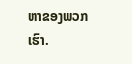ຫາຂອງພວກເຮົາ.